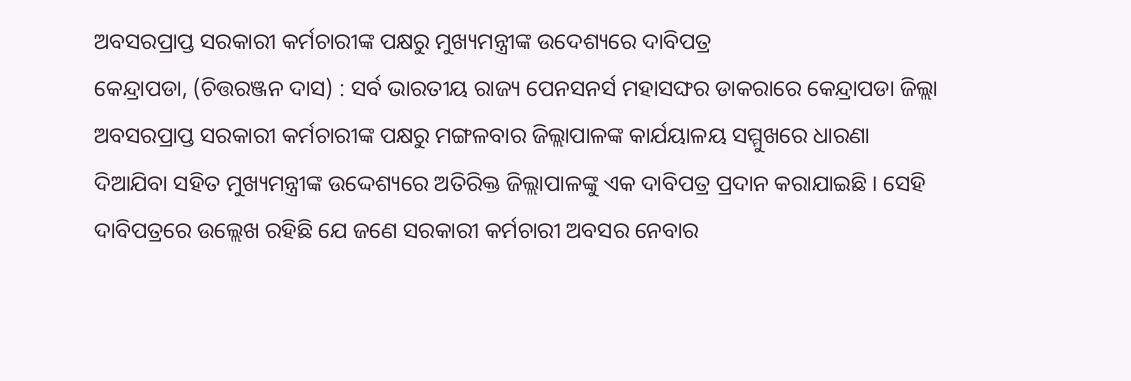ଅବସରପ୍ରାପ୍ତ ସରକାରୀ କର୍ମଚାରୀଙ୍କ ପକ୍ଷରୁ ମୁଖ୍ୟମନ୍ତ୍ରୀଙ୍କ ଉଦେଶ୍ୟରେ ଦାବିପତ୍ର
କେନ୍ଦ୍ରାପଡା, (ଚିତ୍ତରଞ୍ଜନ ଦାସ) : ସର୍ବ ଭାରତୀୟ ରାଜ୍ୟ ପେନସନର୍ସ ମହାସଙ୍ଘର ଡାକରାରେ କେନ୍ଦ୍ରାପଡା ଜିଲ୍ଲା ଅବସରପ୍ରାପ୍ତ ସରକାରୀ କର୍ମଚାରୀଙ୍କ ପକ୍ଷରୁ ମଙ୍ଗଳବାର ଜିଲ୍ଲାପାଳଙ୍କ କାର୍ଯୟାଳୟ ସମ୍ମୁଖରେ ଧାରଣା ଦିଆଯିବା ସହିତ ମୁଖ୍ୟମନ୍ତ୍ରୀଙ୍କ ଉଦ୍ଦେଶ୍ୟରେ ଅତିରିକ୍ତ ଜିଲ୍ଲାପାଳଙ୍କୁ ଏକ ଦାବିପତ୍ର ପ୍ରଦାନ କରାଯାଇଛି । ସେହି ଦାବିପତ୍ରରେ ଉଲ୍ଲେଖ ରହିଛି ଯେ ଜଣେ ସରକାରୀ କର୍ମଚାରୀ ଅବସର ନେବାର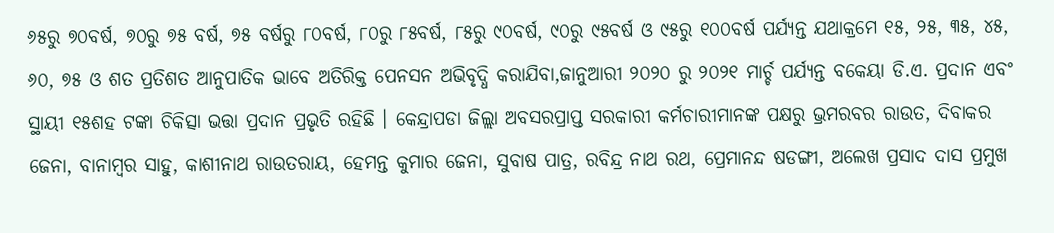୬୫ରୁ ୭୦ବର୍ଷ, ୭୦ରୁ ୭୫ ବର୍ଷ, ୭୫ ବର୍ଷରୁ ୮୦ବର୍ଷ, ୮୦ରୁ ୮୫ବର୍ଷ, ୮୫ରୁ ୯୦ବର୍ଷ, ୯୦ରୁ ୯୫ବର୍ଷ ଓ ୯୫ରୁ ୧୦୦ବର୍ଷ ପର୍ଯ୍ୟନ୍ତ ଯଥାକ୍ରମେ ୧୫, ୨୫, ୩୫, ୪୫, ୬୦, ୭୫ ଓ ଶତ ପ୍ରତିଶତ ଆନୁପାତିକ ଭାବେ ଅତିରିକ୍ତ ପେନସନ ଅଭିବୃଦ୍ଧି କରାଯିବା,ଜାନୁଆରୀ ୨୦୨୦ ରୁ ୨୦୨୧ ମାର୍ଚ୍ଚ ପର୍ଯ୍ୟନ୍ତ ବକେୟା ଡି.ଏ. ପ୍ରଦାନ ଏବଂ ସ୍ଥାୟୀ ୧୫ଶହ ଟଙ୍କା ଚିକିତ୍ସା ଭତ୍ତା ପ୍ରଦାନ ପ୍ରଭୃତି ରହିଛି । କେନ୍ଦ୍ରାପଡା ଜିଲ୍ଲା ଅବସରପ୍ରାପ୍ତ ସରକାରୀ କର୍ମଚାରୀମାନଙ୍କ ପକ୍ଷରୁ ଭ୍ରମରବର ରାଉତ, ଦିବାକର ଜେନା, ବାନାମ୍ବର ସାହୁ, କାଶୀନାଥ ରାଉତରାୟ, ହେମନ୍ତ କୁମାର ଜେନା, ସୁବାଷ ପାତ୍ର, ରବିନ୍ଦ୍ର ନାଥ ରଥ, ପ୍ରେମାନନ୍ଦ ଷଡଙ୍ଗୀ, ଅଲେଖ ପ୍ରସାଦ ଦାସ ପ୍ରମୁଖ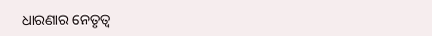ଧାରଣାର ନେତୃତ୍ୱ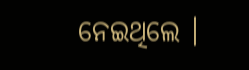ନେଇଥିଲେ ।